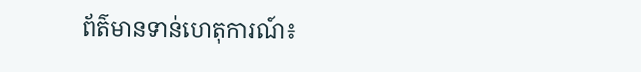ព័ត៌មានទាន់ហេតុការណ៍៖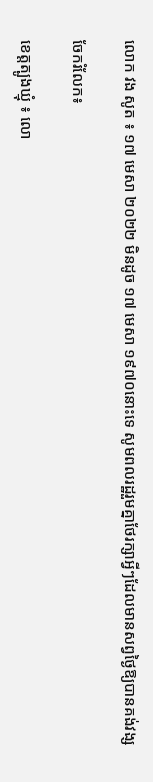លោក វង សូត ៖ ១៧ មេសា ២០២២ មិនដូច ១៧ មេសា ១៩៧០នោះទេ សូមពលរដ្ឋរួមគ្នាថែរក្សាអ្វីៗដែលមានសព្វថ្ងៃឱ្យបានគង់វង្ស

ចែករំលែក៖

ខេត្តត្បូងឃ្មុំ ៖ លោ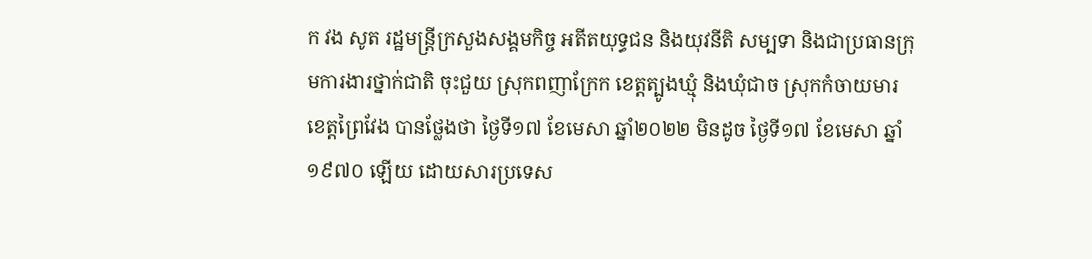ក វង សូត រដ្ឋមន្ត្រីក្រសួងសង្គមកិច្ច អតីតយុទ្ធជន និងយុវនីតិ សម្បទា និងជាប្រធានក្រុមការងារថ្នាក់ជាតិ ចុះជួយ ស្រុកពញាក្រែក ខេត្តត្បូងឃ្មុំ និងឃុំជាច ស្រុកកំចាយមារ ខេត្តព្រៃវែង បានថ្លែងថា ថ្ងៃទី១៧ ខែមេសា ឆ្នាំ២០២២ មិនដូច ថ្ងៃទី១៧ ខែមេសា ឆ្នាំ១៩៧០ ឡេីយ ដោយសារប្រទេស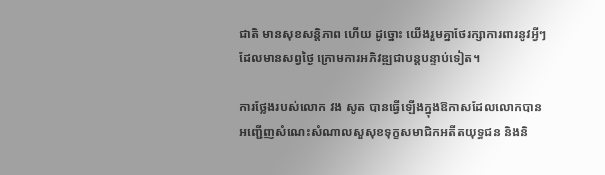ជាតិ មានសុខសន្តិភាព ហេីយ ដូច្នោះ យេីងរួមគ្នាថែរក្សាការពារនូវអ្វីៗ ដែលមានសព្វថ្ងៃ ក្រោមការអភិវឌ្ឍជាបន្តបន្ទាប់ទៀត។

ការថ្លែងរបស់លោក វង សូត បានធ្វើឡើងក្នុងឱកាសដែលលោកបានអញ្ជេីញសំណេះសំណាលសួសុខទុក្ខសមាជិកអតីតយុទ្ធជន និងនិ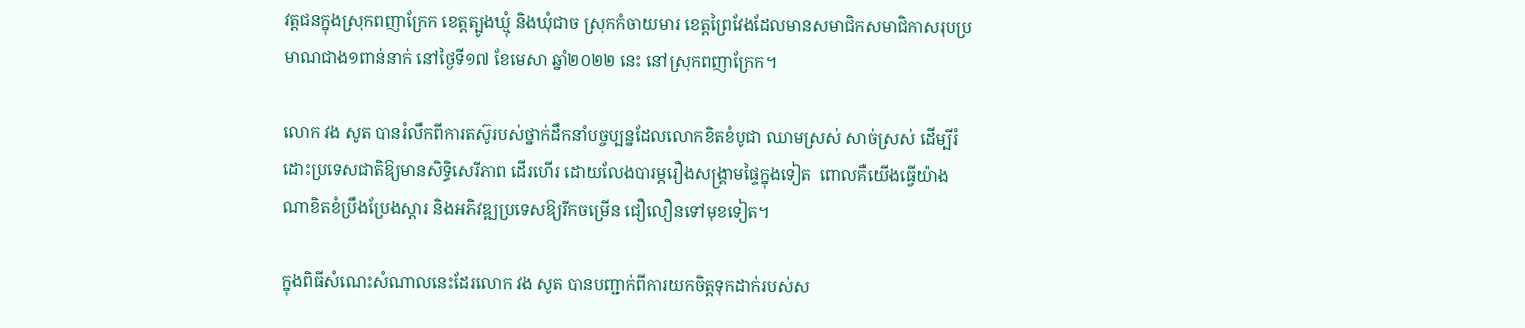វត្តជនក្នុងស្រុកពញាក្រែក ខេត្តត្បូងឃ្មុំ និងឃុំជាច ស្រុកកំចាយមារ ខេត្តព្រៃវែងដែលមានសមាជិកសមាជិកាសរុបប្រមាណជាង១ពាន់នាក់ នៅថ្ងៃទី១៧ ខែមេសា ឆ្នាំ២០២២ នេះ នៅស្រុកពញាក្រែក។

លោក វង សូត បានរំលឹកពីការតស៊ូរបស់ថ្នាក់ដឹកនាំបច្ចប្បន្នដែលលោកខិតខំបូជា ឈាមស្រស់ សាច់ស្រស់ ដេីម្បីរំដោះប្រទេសជាតិឱ្យមានសិទ្ធិសេរីភាព ដេីរហេីរ ដោយលែងបារម្ភរឿងសង្គ្រាមផ្ទៃក្នុងទៀត  ពោលគឺយេីងធ្វេីយ៉ាងណាខិតខំប្រឹងប្រែងស្តារ និងអភិវឌ្ឍប្រទេសឱ្យរីកចម្រេីន ជឿលឿនទៅមុខទៀត។

ក្នុងពិធីសំណេះសំណាលនេះដែរលោក វង សូត បានបញ្ជាក់ពីការយកចិត្តទុកដាក់របស់ស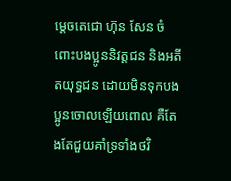ម្តេចតេជោ ហ៊ុន សែន ចំពោះបងប្អូននិវត្តជន និងអតីតយុទ្ធជន ដោយមិនទុកបងប្អូនចោលឡេីយពោល គឺតែងតែជួយគាំទ្រទាំងថវិ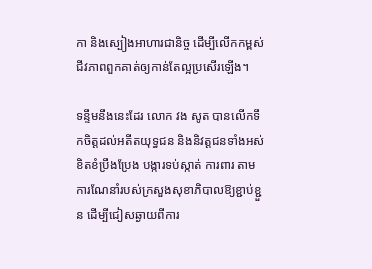កា និងស្បៀងអាហារជានិច្ច ដេីម្បីលេីកកម្ពស់ជីវភាពពួកគាត់ឲ្យកាន់តែល្អប្រសេីរឡេីង។

ទន្ទឹមនឹងនេះដែរ លោក វង សូត បានលេីកទឹកចិត្តដល់អតីតយុទ្ធជន និងនិវត្តជនទាំងអស់ ខិតខំប្រឹងប្រែង បង្ការទប់ស្កាត់ ការពារ តាមការណែនាំរបស់ក្រសួងសុខាភិបាលឱ្យខ្ជាប់ខ្ជួន ដេីម្បីជៀសឆ្ងាយពីការ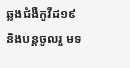ឆ្លងជំងឺកូវីដ១៩ និងបន្តចូលរួ មទ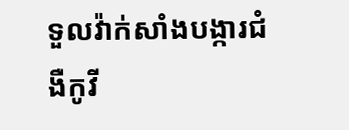ទួលវ៉ាក់សាំងបង្ការជំងឺកូវី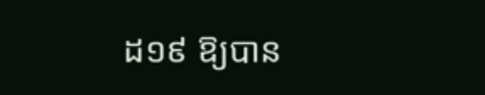ដ១៩ ឱ្យបាន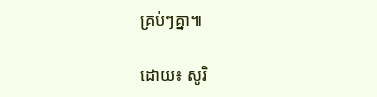គ្រប់ៗគ្នា៕

ដោយ៖ សូរិ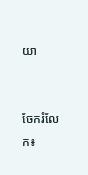យា


ចែករំលែក៖